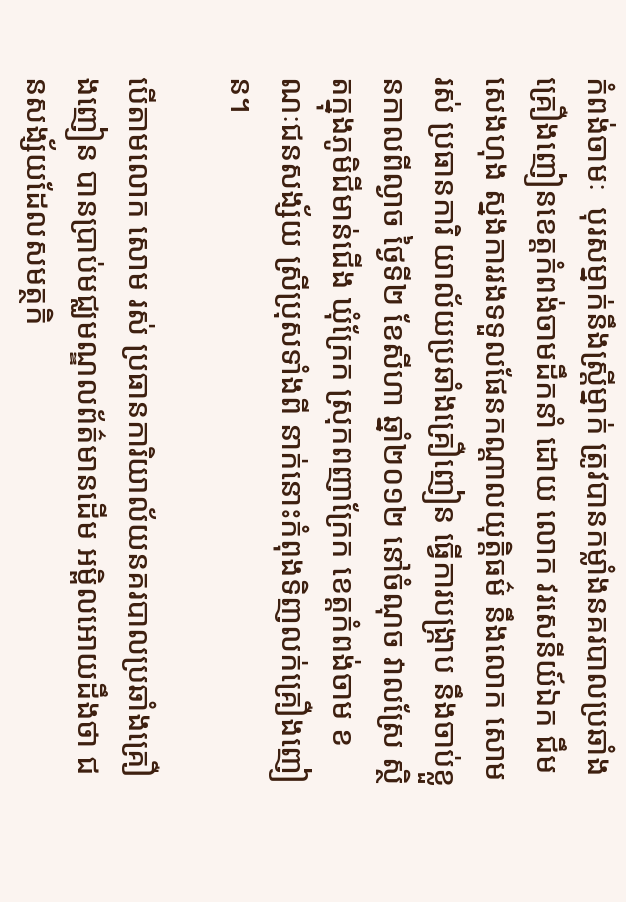កំពង់ចាមៈ  បុរសម្នាក់នឹងស្រ្តីម្នាក់ ត្រូវបានកម្លាំងនគរបាលប្រឆាំងគ្រឿងញៀនខេត្តកំពង់ចាមដឹកនាំ ដោយ លោក វរសេនីយ៍ឯក ជឹម សេងហុង ស្នងការរងទទួលផែនកណ្តាលយុត្តិធម៌ នឹងលោក សោម រស់ ប្រធានការិ យាល័យប្រឆាំងគ្រឿញៀន ធ្វើការបង្ក្រាប នឹងចាប់ខ្លួនកាលពីល្ងាច ថ្ងៃទី២ ខែសីហា ឆ្នាំ២០១២ នៅចំណុច វាលស្រែ ស្ថិតក្នុងភូមិជីមាន់ជើង ឃុំក្រែក ស្រុកពញាក្រែក ខេត្តកំពង់ចាម ខណៈជនសង្ស័យ ស្រីប្រុសទាំងពី នាក់នោះកំពុងទិញលក់គ្រឿងញៀន។

បើតាមលោក សោម រស់ ប្រធានការិយាល័យនគរបាលប្រឆាំងគ្រឿងញៀន បានប្រាប់មជ្ឈមណ្ឌលព័ត៌មានដើម អម្ពិលអោយដឹងថា ជនសង្ស័យដែលសមត្ថកិ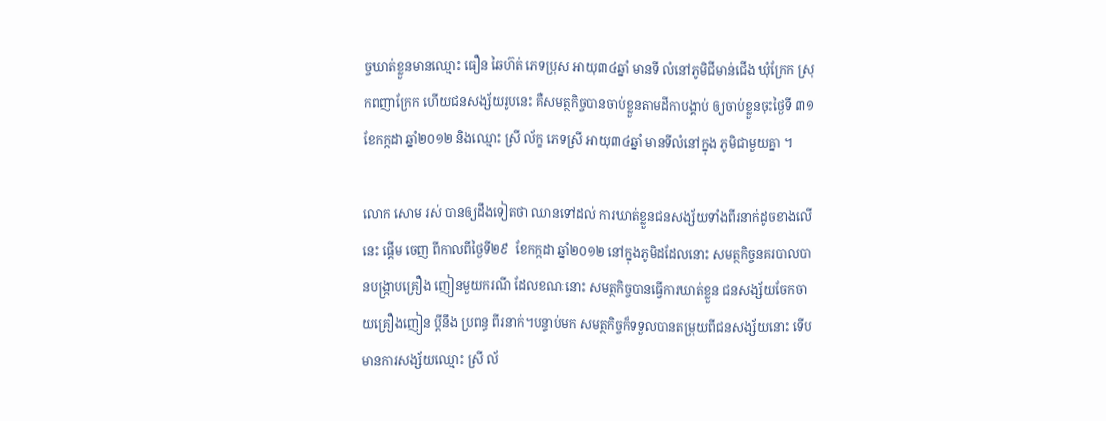ច្ចឃាត់ខ្លួនមានឈ្មោះ ធឿន ឆៃហ៊ត់ ភេទប្រុស អាយុ៣៤ឆ្នាំ មានទី លំនៅភូមិជីមាន់ជើង ឃុំក្រែក ស្រុកពញាក្រែក ហើយជនសង្ស័យរូបនេះ គឺសមត្ថកិច្ចបានចាប់ខ្លួនតាមដីកាបង្គាប់ ឲ្យចាប់ខ្លួនចុះថ្ងៃទី ៣១ ខែកក្កដា ឆ្នាំ២០១២ និងឈ្មោះ ស្រី ល័ក្ខ ភេទស្រី អាយុ៣៤ឆ្នាំ មានទីលំនៅក្នុង ភូមិជាមួយគ្នា ។

លោក សោម រស់ បានឲ្យដឹងទៀតថា ឈានទៅដល់ ការឃាត់ខ្លួនជនសង្ស័យទាំងពីរនាក់ដូចខាងលើនេះ ផ្តើម ចេញ ពីកាលពីថ្ងៃទី២៩  ខែកក្កដា ឆ្នាំ២០១២ នៅក្នុងភូមិដដែលនោះ សមត្ថកិច្ចនគរបាលបានបង្រ្កាបគ្រឿង ញៀនមួយករណី ដែលខណៈនោះ សមត្ថកិច្ចបានធ្វើការឃាត់ខ្លួន ជនសង្ស័យចែកចាយគ្រឿងញៀន ប្តីនឹង ប្រពន្ធ ពីរនាក់។បន្ទាប់មក សមត្ថកិច្ចក៏ទទួលបានតម្រុយពីជនសង្ស័យនោះ ទើបមានការសង្ស័យឈ្មោះ ស្រី ល័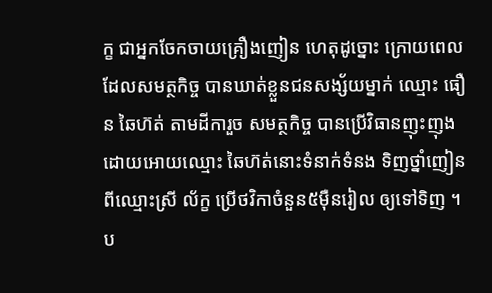ក្ខ ជាអ្នកចែកចាយគ្រឿងញៀន ហេតុដូច្នោះ ក្រោយពេលដែលសមត្ថកិច្ច បានឃាត់ខ្លួនជនសង្ស័យម្នាក់ ឈ្មោះ ធឿន ឆៃហ៊ត់ តាមដីការួច សមត្ថកិច្ច បានប្រើវិធានញុះញុង ដោយអោយឈ្មោះ ឆៃហ៊ត់នោះទំនាក់ទំនង ទិញថ្នាំញៀនពីឈ្មោះស្រី ល័ក្ខ ប្រើថវិកាចំនួន៥ម៉ឺនរៀល ឲ្យទៅទិញ ។ប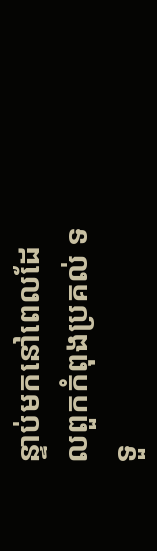ន្ទាប់មកនៅពេលដែលពួកកំពុងប្រគល់ ទទួ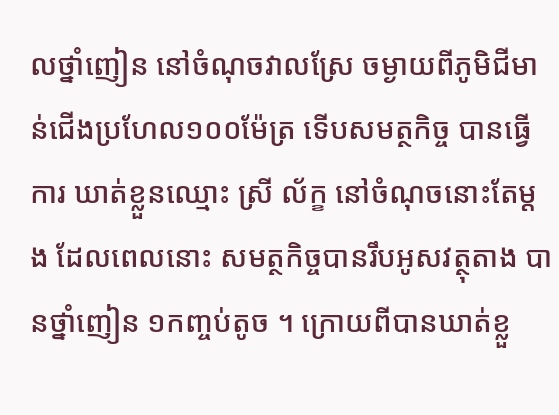លថ្នាំញៀន នៅចំណុចវាលស្រែ ចម្ងាយពីភូមិជីមាន់ជើងប្រហែល១០០ម៉ែត្រ ទើបសមត្ថកិច្ច បានធ្វើការ ឃាត់ខ្លួនឈ្មោះ ស្រី ល័ក្ខ នៅចំណុចនោះតែម្តង ដែលពេលនោះ សមត្ថកិច្ចបានរឹបអូសវត្ថុតាង បានថ្នាំញៀន ១កញ្ចប់តូច ។ ក្រោយពីបានឃាត់ខ្លួ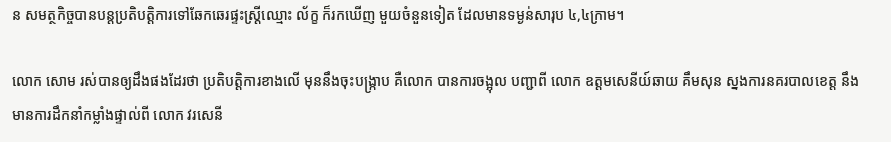ន សមត្ថកិច្ចបានបន្តប្រតិបត្តិការទៅឆែកឆេរផ្ទះស្ត្រីឈ្មោះ ល័ក្ខ ក៏រកឃើញ មួយចំនួនទៀត ដែលមានទម្ងន់សារុប ៤,៤ក្រាម។

លោក សោម រស់បានឲ្យដឹងផងដែរថា ប្រតិបត្តិការខាងលើ មុននឹងចុះបង្ក្រាប គឺលោក បានការចង្អុល បញ្ជាពី លោក ឧត្តមសេនីយ៍ឆាយ គឹមសុន ស្នងការនគរបាលខេត្ត នឹងមានការដឹកនាំកម្លាំងផ្ទាល់ពី លោក វរសេនី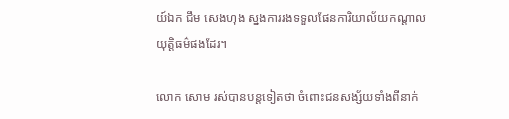យ៍ឯក ជឹម សេងហុង ស្នងការរងទទួលផែនការិយាល័យកណ្តាលយុត្តិធម៌ផងដែរ។

លោក សោម រស់បានបន្តទៀតថា ចំពោះជនសង្ស័យទាំងពីនាក់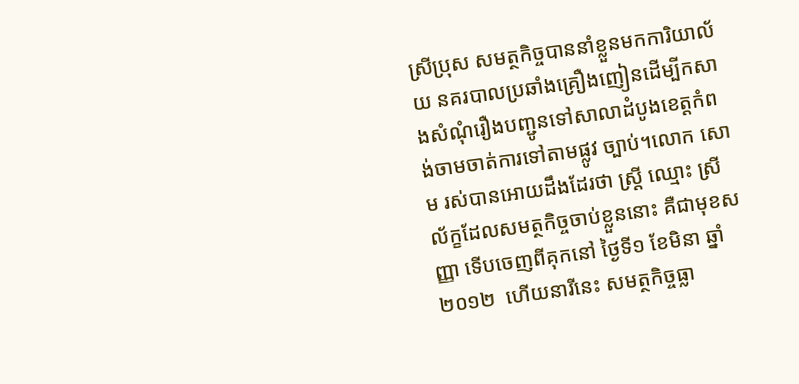ស្រីប្រុស សមត្ថកិច្ចបាននាំខ្លួនមកការិយាល័យ នគរបាលប្រឆាំងគ្រឿងញៀនដើម្បីកសាងសំណុំរឿងបញ្ជូនទៅសាលាដំបូងខេត្តកំពង់ចាមចាត់ការទៅតាមផ្លូវ ច្បាប់។លោក សោម រស់បានអោយដឹងដែរថា ស្រ្តី ឈ្មោះ ស្រី ល័ក្ខដែលសមត្ថកិច្ចចាប់ខ្លួននោះ គឺជាមុខសញ្ញា ទើបចេញពីគុកនៅ ថ្ងៃទី១ ខែមិនា ឆ្នាំ២០១២  ហើយនារីនេះ សមត្ថកិច្ចធ្លា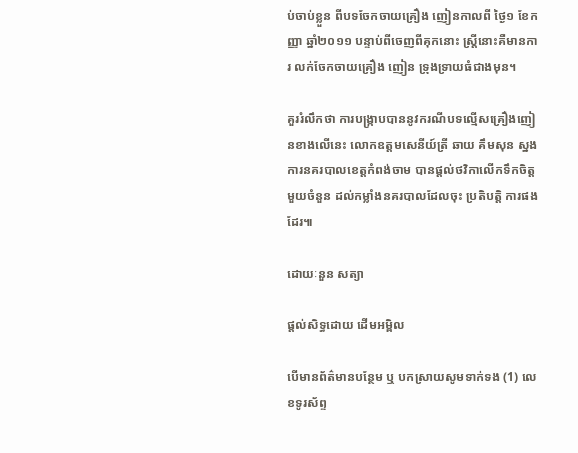ប់ចាប់ខ្លួន ពីបទចែកចាយគ្រឿង ញៀនកាលពី ថ្ងៃ១ ខែកញ្ញា ឆ្នាំ២០១១ បន្ទាប់ពីចេញពីគុកនោះ ស្រ្តីនោះគឺមានការ លក់ចែកចាយគ្រឿង ញៀន ទ្រុងទ្រាយធំជាងមុន។

គួររំលឹកថា ការបង្ក្រាបបាននូវករណីបទល្មើសគ្រឿងញៀនខាងលើនេះ លោកឧត្តមសេនីយ៍ត្រី ឆាយ គឹមសុន ស្នងការនគរបាលខេត្តកំពង់ចាម បានផ្តល់ថវិកាលើកទឹកចិត្តមួយចំនួន ដល់កម្លាំងនគរបាលដែលចុះ ប្រតិបត្តិ ការផងដែរ៕

ដោយៈនួន សត្យា

ផ្តល់សិទ្ធដោយ ដើមអម្ពិល

បើមានព័ត៌មានបន្ថែម ឬ បកស្រាយសូមទាក់ទង (1) លេខទូរស័ព្ទ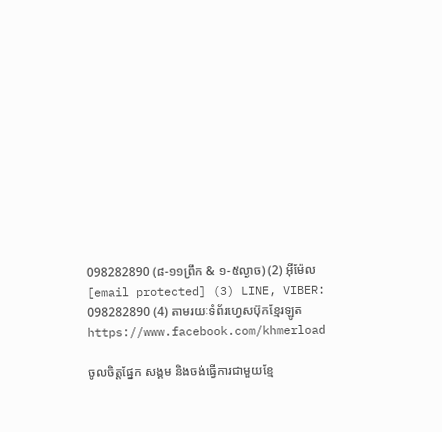098282890 (៨-១១ព្រឹក & ១-៥ល្ងាច) (2) អ៊ីម៉ែល [email protected] (3) LINE, VIBER: 098282890 (4) តាមរយៈទំព័រហ្វេសប៊ុកខ្មែរឡូត https://www.facebook.com/khmerload

ចូលចិត្តផ្នែក សង្គម និងចង់ធ្វើការជាមួយខ្មែ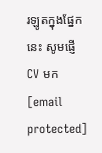រឡូតក្នុងផ្នែកនេះ សូមផ្ញើ CV មក [email protected]